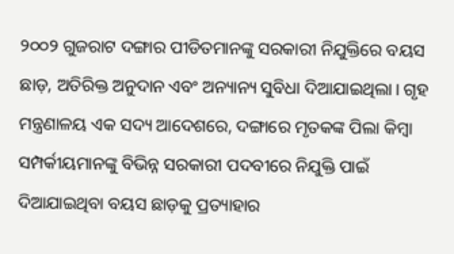୨୦୦୨ ଗୁଜରାଟ ଦଙ୍ଗାର ପୀଡିତମାନଙ୍କୁ ସରକାରୀ ନିଯୁକ୍ତିରେ ବୟସ ଛାଡ଼, ଅତିରିକ୍ତ ଅନୁଦାନ ଏବଂ ଅନ୍ୟାନ୍ୟ ସୁବିଧା ଦିଆଯାଇଥିଲା। ଗୃହ ମନ୍ତ୍ରଣାଳୟ ଏକ ସଦ୍ୟ ଆଦେଶରେ, ଦଙ୍ଗାରେ ମୃତକଙ୍କ ପିଲା କିମ୍ବା ସମ୍ପର୍କୀୟମାନଙ୍କୁ ବିଭିନ୍ନ ସରକାରୀ ପଦବୀରେ ନିଯୁକ୍ତି ପାଇଁ ଦିଆଯାଇଥିବା ବୟସ ଛାଡ଼କୁ ପ୍ରତ୍ୟାହାର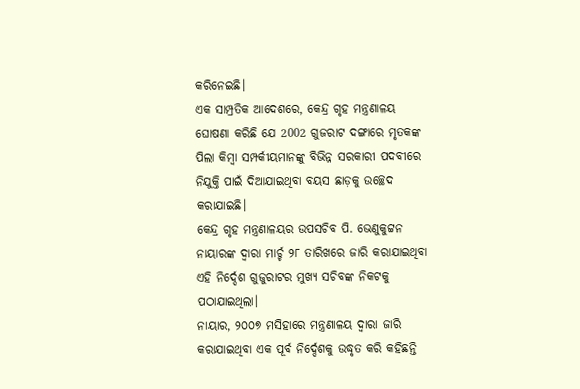କରିନେଇଛି।
ଏକ ସାମ୍ପ୍ରତିକ ଆଦେଶରେ, କେନ୍ଦ୍ର ଗୃହ ମନ୍ତ୍ରଣାଳୟ ଘୋଷଣା କରିଛି ଯେ 2002 ଗୁଜରାଟ ଦଙ୍ଗାରେ ମୃତକଙ୍କ ପିଲା କିମ୍ବା ସମ୍ପର୍କୀୟମାନଙ୍କୁ ବିଭିନ୍ନ ସରକାରୀ ପଦବୀରେ ନିଯୁକ୍ତି ପାଇଁ ଦିଆଯାଇଥିବା ବୟସ ଛାଡ଼କୁ ଉଚ୍ଛେଦ କରାଯାଇଛି।
କେନ୍ଦ୍ର ଗୃହ ମନ୍ତ୍ରଣାଳୟର ଉପସଚିବ ପି. ଭେଣୁକୁଟ୍ଟନ ନାୟାରଙ୍କ ଦ୍ୱାରା ମାର୍ଚ୍ଚ ୨୮ ତାରିଖରେ ଜାରି କରାଯାଇଥିବା ଏହି ନିର୍ଦ୍ଦେଶ ଗୁଜୁରାଟର ମୁଖ୍ୟ ସଚିବଙ୍କ ନିକଟକୁ ପଠାଯାଇଥିଲା।
ନାୟାର, ୨୦୦୭ ମସିହାରେ ମନ୍ତ୍ରଣାଳୟ ଦ୍ୱାରା ଜାରି କରାଯାଇଥିବା ଏକ ପୂର୍ବ ନିର୍ଦ୍ଦେଶକୁ ଉଦ୍ଧୃତ କରି କହିଛନ୍ତି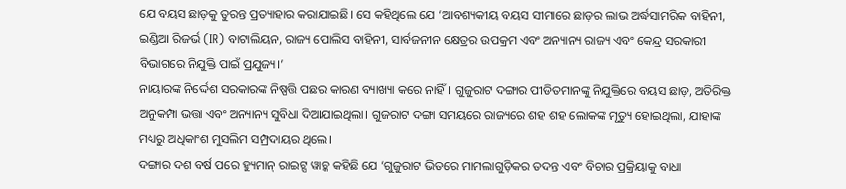ଯେ ବୟସ ଛାଡ଼କୁ ତୁରନ୍ତ ପ୍ରତ୍ୟାହାର କରାଯାଇଛି। ସେ କହିଥିଲେ ଯେ ‘ଆବଶ୍ୟକୀୟ ବୟସ ସୀମାରେ ଛାଡ଼ର ଲାଭ ଅର୍ଦ୍ଧସାମରିକ ବାହିନୀ, ଇଣ୍ଡିଆ ରିଜର୍ଭ (IR) ବାଟାଲିୟନ, ରାଜ୍ୟ ପୋଲିସ ବାହିନୀ, ସାର୍ବଜନୀନ କ୍ଷେତ୍ରର ଉପକ୍ରମ ଏବଂ ଅନ୍ୟାନ୍ୟ ରାଜ୍ୟ ଏବଂ କେନ୍ଦ୍ର ସରକାରୀ ବିଭାଗରେ ନିଯୁକ୍ତି ପାଇଁ ପ୍ରଯୁଜ୍ୟ।’
ନାୟାରଙ୍କ ନିର୍ଦ୍ଦେଶ ସରକାରଙ୍କ ନିଷ୍ପତ୍ତି ପଛର କାରଣ ବ୍ୟାଖ୍ୟା କରେ ନାହିଁ। ଗୁଜୁରାଟ ଦଙ୍ଗାର ପୀଡିତମାନଙ୍କୁ ନିଯୁକ୍ତିରେ ବୟସ ଛାଡ଼, ଅତିରିକ୍ତ ଅନୁକମ୍ପା ଭତ୍ତା ଏବଂ ଅନ୍ୟାନ୍ୟ ସୁବିଧା ଦିଆଯାଇଥିଲା। ଗୁଜରାଟ ଦଙ୍ଗା ସମୟରେ ରାଜ୍ୟରେ ଶହ ଶହ ଲୋକଙ୍କ ମୃତ୍ୟୁ ହୋଇଥିଲା, ଯାହାଙ୍କ ମଧ୍ୟରୁ ଅଧିକାଂଶ ମୁସଲିମ ସମ୍ପ୍ରଦାୟର ଥିଲେ।
ଦଙ୍ଗାର ଦଶ ବର୍ଷ ପରେ ହ୍ୟୁମାନ୍ ରାଇଟ୍ସ ୱାଚ୍କ କହିଛି ଯେ ‘ଗୁଜୁରାଟ ଭିତରେ ମାମଲାଗୁଡ଼ିକର ତଦନ୍ତ ଏବଂ ବିଚାର ପ୍ରକ୍ରିୟାକୁ ବାଧା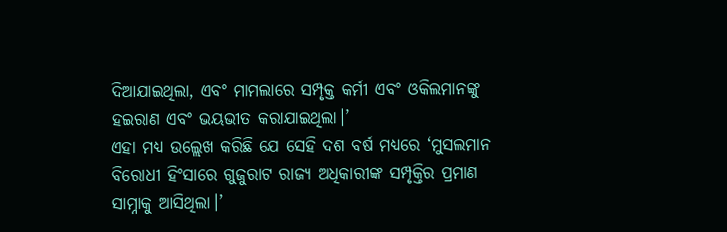ଦିଆଯାଇଥିଲା, ଏବଂ ମାମଲାରେ ସମ୍ପୃକ୍ତ କର୍ମୀ ଏବଂ ଓକିଲମାନଙ୍କୁ ହଇରାଣ ଏବଂ ଭୟଭୀତ କରାଯାଇଥିଲା।’
ଏହା ମଧ୍ୟ ଉଲ୍ଲେଖ କରିଛି ଯେ ସେହି ଦଶ ବର୍ଷ ମଧ୍ୟରେ ‘ମୁସଲମାନ ବିରୋଧୀ ହିଂସାରେ ଗୁଜୁରାଟ ରାଜ୍ୟ ଅଧିକାରୀଙ୍କ ସମ୍ପୃକ୍ତିର ପ୍ରମାଣ ସାମ୍ନାକୁ ଆସିଥିଲା।’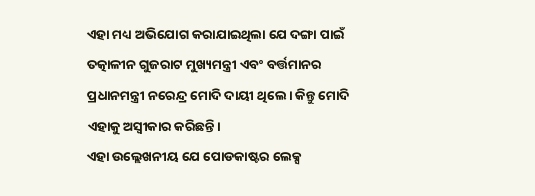ଏହା ମଧ୍ୟ ଅଭିଯୋଗ କରାଯାଇଥିଲା ଯେ ଦଙ୍ଗା ପାଇଁ ତତ୍କାଳୀନ ଗୁଜରାଟ ମୁଖ୍ୟମନ୍ତ୍ରୀ ଏବଂ ବର୍ତ୍ତମାନର ପ୍ରଧାନମନ୍ତ୍ରୀ ନରେନ୍ଦ୍ର ମୋଦି ଦାୟୀ ଥିଲେ। କିନ୍ତୁ ମୋଦି ଏହାକୁ ଅସ୍ୱୀକାର କରିଛନ୍ତି।
ଏହା ଉଲ୍ଲେଖନୀୟ ଯେ ପୋଡକାଷ୍ଟର ଲେକ୍ସ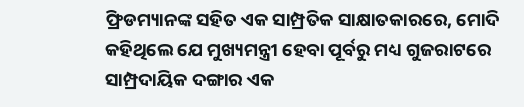ଫ୍ରିଡମ୍ୟାନଙ୍କ ସହିତ ଏକ ସାମ୍ପ୍ରତିକ ସାକ୍ଷାତକାରରେ, ମୋଦି କହିଥିଲେ ଯେ ମୁଖ୍ୟମନ୍ତ୍ରୀ ହେବା ପୂର୍ବରୁ ମଧ୍ୟ ଗୁଜରାଟରେ ସାମ୍ପ୍ରଦାୟିକ ଦଙ୍ଗାର ଏକ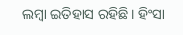ଲମ୍ବା ଇତିହାସ ରହିଛି। ହିଂସା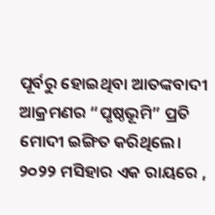ପୂର୍ବରୁ ହୋଇଥିବା ଆତଙ୍କବାଦୀ ଆକ୍ରମଣର “ପୃଷ୍ଠଭୂମି” ପ୍ରତି ମୋଦୀ ଇଙ୍ଗିତ କରିଥିଲେ।
୨୦୨୨ ମସିହାର ଏକ ରାୟରେ ,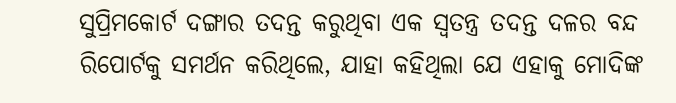ସୁପ୍ରିମକୋର୍ଟ ଦଙ୍ଗାର ତଦନ୍ତ କରୁଥିବା ଏକ ସ୍ୱତନ୍ତ୍ର ତଦନ୍ତ ଦଳର ବନ୍ଦ ରିପୋର୍ଟକୁ ସମର୍ଥନ କରିଥିଲେ, ଯାହା କହିଥିଲା ଯେ ଏହାକୁ ମୋଦିଙ୍କ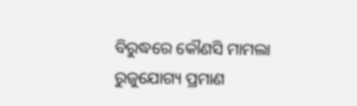ବିରୁଦ୍ଧରେ କୌଣସି ମାମଲା ରୁଜୁଯୋଗ୍ୟ ପ୍ରମାଣ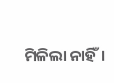ମିଳିଲା ନାହିଁ।